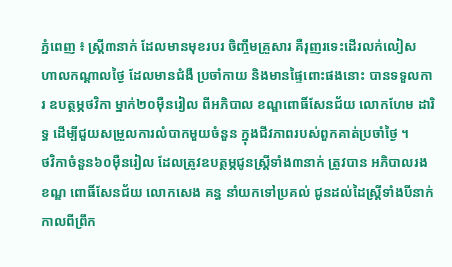ភ្នំពេញ ៖ ស្ដ្រី៣នាក់ ដែលមានមុខរបរ ចិញ្ចឹមគ្រួសារ គឺរុញរទេះដើរលក់លៀស ហាលកណ្ដាលថ្ងៃ ដែលមានជំងឺ ប្រចាំកាយ និងមានផ្ទៃពោះផងនោះ បានទទួលការ ឧបត្ថម្ភថវិកា ម្នាក់២០ម៉ឺនរៀល ពីអភិបាល ខណ្ឌពោធិ៍សែនជ័យ លោកហែម ដារិទ្ធ ដើម្បីជួយសម្រួលការលំបាកមួយចំនួន ក្នុងជីវភាពរបស់ពួកគាត់ប្រចាំថ្ងៃ ។
ថវិកាចំនួន៦០ម៉ឺនរៀល ដែលត្រូវឧបត្ថម្ភជូនស្ដ្រីទាំង៣នាក់ ត្រូវបាន អភិបាលរងខណ្ឌ ពោធិ៍សែនជ័យ លោកសេង គន្ធ នាំយកទៅប្រគល់ ជូនដល់ដៃស្ដ្រីទាំងបីនាក់ កាលពីព្រឹក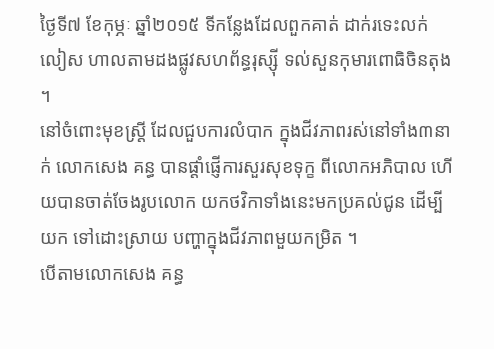ថ្ងៃទី៧ ខែកុម្ភៈ ឆ្នាំ២០១៥ ទីកន្លែងដែលពួកគាត់ ដាក់រទេះលក់ លៀស ហាលតាមដងផ្លូវសហព័ន្ធរុស្ស៊ី ទល់សួនកុមារពោធិចិនតុង ។
នៅចំពោះមុខស្ដ្រី ដែលជួបការលំបាក ក្នុងជីវភាពរស់នៅទាំង៣នាក់ លោកសេង គន្ធ បានផ្ដាំផ្ញើការសួរសុខទុក្ខ ពីលោកអភិបាល ហើយបានចាត់ចែងរូបលោក យកថវិកាទាំងនេះមកប្រគល់ជូន ដើម្បីយក ទៅដោះស្រាយ បញ្ហាក្នុងជីវភាពមួយកម្រិត ។
បើតាមលោកសេង គន្ធ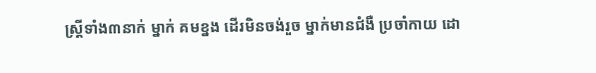ស្ដ្រីទាំង៣នាក់ ម្នាក់ គមខ្នង ដើរមិនចង់រួច ម្នាក់មានជំងឺ ប្រចាំកាយ ដោ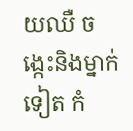យឈឺ ចង្កេះនិងម្នាក់ ទៀត កំ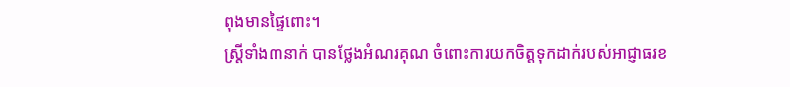ពុងមានផ្ទៃពោះ។
ស្ដ្រីទាំង៣នាក់ បានថ្លែងអំណរគុណ ចំពោះការយកចិត្ដទុកដាក់របស់អាជ្ញាធរខ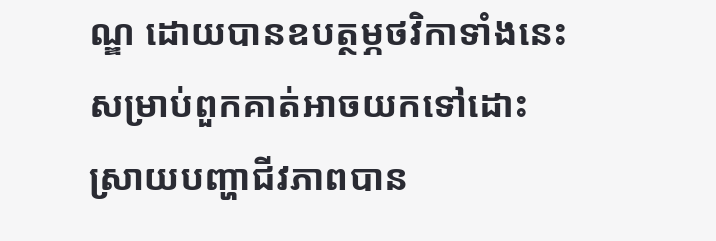ណ្ឌ ដោយបានឧបត្ថម្ភថវិកាទាំងនេះ សម្រាប់ពួកគាត់អាចយកទៅដោះស្រាយបញ្ហាជីវភាពបាន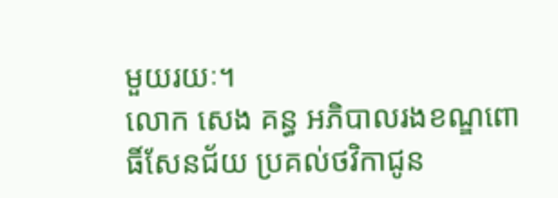មួយរយៈ។
លោក សេង គន្ធ អភិបាលរងខណ្ឌពោធិ៍សែនជ័យ ប្រគល់ថវិកាជូន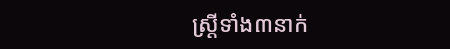ស្រ្តីទាំង៣នាក់